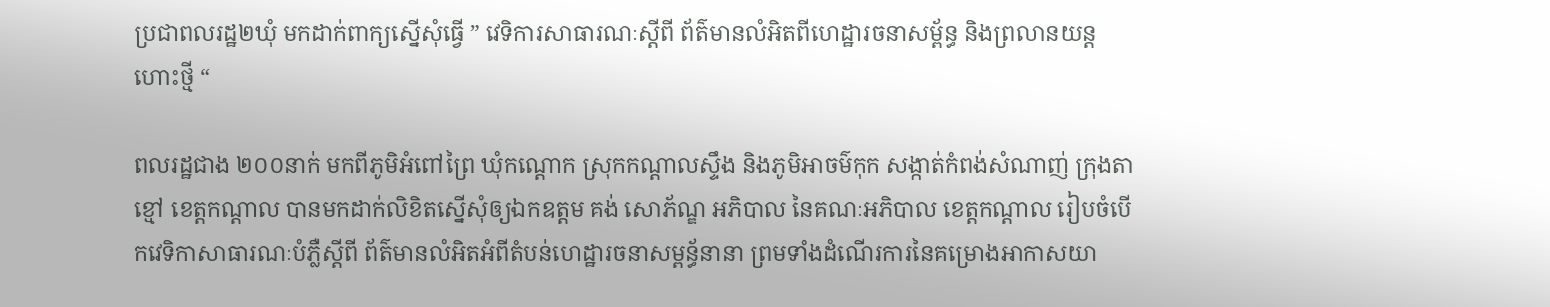ប្រជាពលរដ្ឋ២ឃុំ មកដាក់ពាក្យស្នើសុំធ្វើ ” វេទិការសាធារណៈស្តីពី ព័ត៌មានលំអិតពីហេដ្ឋារចនាសម្ព័ន្ធ និងព្រលានយន្តហោះថ្មី “

ពលរដ្ឋជាង ២០០នាក់ មកពីភូមិអំពៅព្រៃ ឃុំកណ្តោក ស្រុកកណ្តាលស្ទឹង និងភូមិអាចម៌កុក សង្កាត់កំពង់សំណាញ់ ក្រុងតាខ្មៅ ខេត្តកណ្តាល បានមកដាក់លិខិតស្នើសុំឲ្យឯកឧត្តម គង់ សោភ័ណ្ឌ អភិបាល នៃគណៈអភិបាល ខេត្តកណ្តាល រៀបចំបើកវេទិកាសាធារណៈបំភ្លឺស្តីពី ព័ត៌មានលំអិតអំពីតំបន់ហេដ្ឋារចនាសម្ពន្ធ័នានា ព្រមទាំងដំណើរការនៃគម្រោងអាកាសយា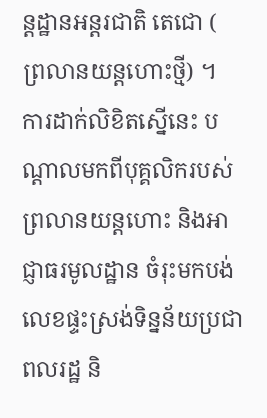ន្តដ្ឋានអន្តរជាតិ តេជោ ( ព្រលានយន្តហោះថ្មី) ។
ការដាក់លិខិតស្នើនេះ បណ្តាលមកពីបុគ្គលិករបស់ព្រលានយន្តហោះ និងអាជ្ញាធរមូលដ្ឋាន ចំរុះមកបង់លេខផ្ទះស្រង់ទិន្នន័យប្រជាពលរដ្ឋ និ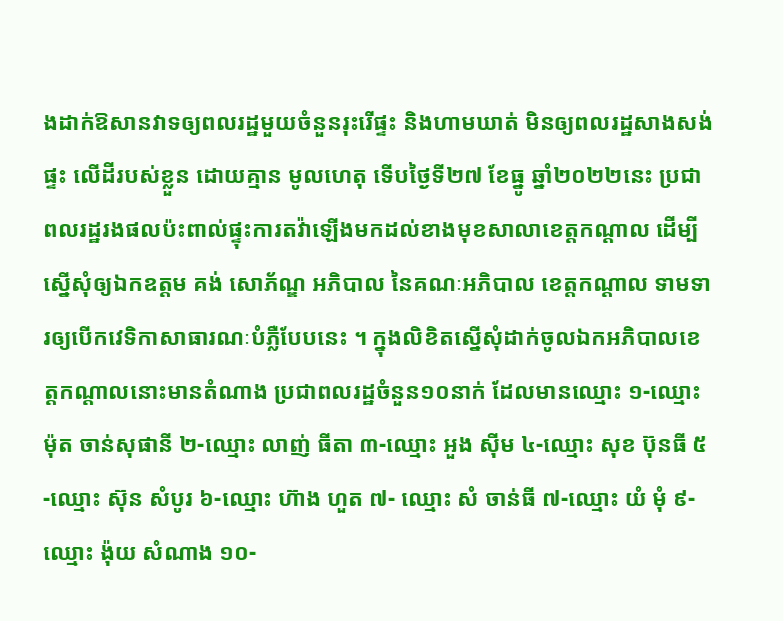ងដាក់ឱសានវាទឲ្យពលរដ្ឋមួយចំនួនរុះរើផ្ទះ និងហាមឃាត់ មិនឲ្យពលរដ្ឋសាងសង់ផ្ទះ លើដីរបស់ខ្លួន ដោយគ្មាន មូលហេតុ ទើបថ្ងៃទី២៧ ខែធ្នូ ឆ្នាំ២០២២នេះ ប្រជាពលរដ្ឋរងផលប៉ះពាល់ផ្ទុះការតវ៉ាឡើងមកដល់ខាងមុខសាលាខេត្តកណ្តាល ដើម្បីស្នើសុំឲ្យឯកឧត្តម គង់ សោភ័ណ្ឌ អភិបាល នៃគណៈអភិបាល ខេត្តកណ្តាល ទាមទារឲ្យបើកវេទិកាសាធារណៈបំភ្លឺបែបនេះ ។ ក្នុងលិខិតស្នើសុំដាក់ចូលឯកអភិបាលខេត្តកណ្តាលនោះមានតំណាង ប្រជាពលរដ្ឋចំនួន១០នាក់ ដែលមានឈ្មោះ ១-ឈ្មោះ ម៉ុត ចាន់សុផានី ២-ឈ្មោះ លាញ់ ធីតា ៣-ឈ្មោះ អួង ស៊ីម ៤-ឈ្មោះ សុខ ប៊ុនធី ៥-ឈ្មោះ ស៊ុន សំបូរ ៦-ឈ្មោះ ហ៊ាង ហួត ៧- ឈ្មោះ សំ ចាន់ធី ៧-ឈ្មោះ យំ មុំ ៩-ឈ្មោះ ង៉ុយ សំណាង ១០-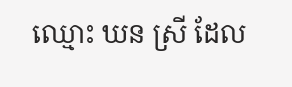ឈ្មោះ ឃន ស្រី ដែល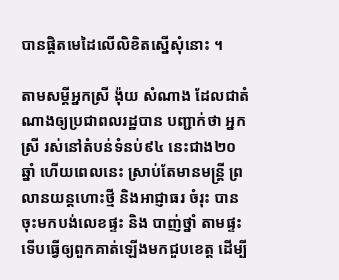បានផ្តិតមេដៃលើលិខិតស្នើសុំនោះ ។

តាមសម្តីអ្នកស្រី ង៉ុយ សំណាង ដែលជាតំណាងឲ្យប្រជាពលរដ្ឋបាន បញ្ជាក់ថា អ្នកស្រី រស់នៅតំបន់ទំនប់៩៤ នេះជាង២០ឆ្នាំ ហើយពេលនេះ ស្រាប់តែមានមន្ត្រី ព្រលានយន្តហោះថ្មី និងអាជ្ញាធរ ចំរុះ បានចុះមកបង់លេខផ្ទះ និង បាញ់ថ្នាំ តាមផ្ទះ ទើបធ្វើឲ្យពួកគាត់ឡើងមកជួបខេត្ត ដើម្បី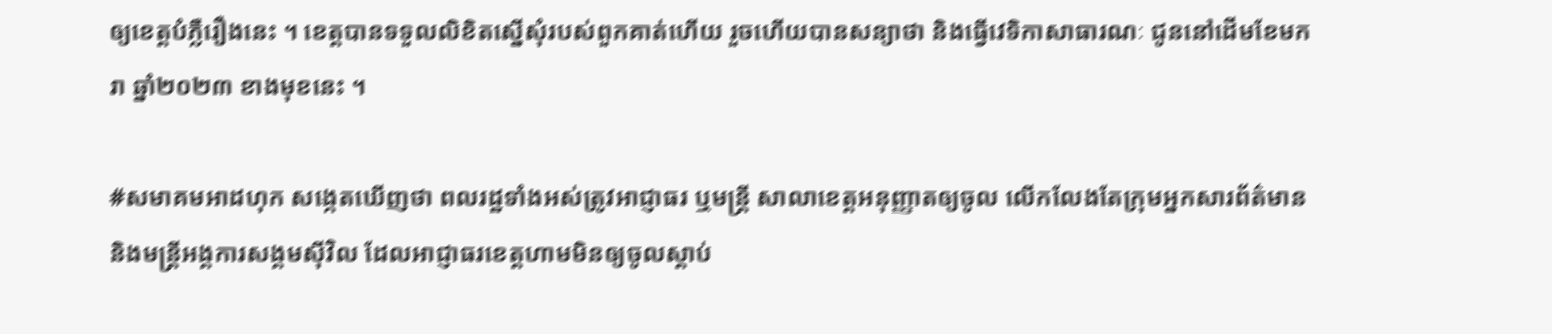ឲ្យខេត្តបំភ្លឺរឿងនេះ ។ ខេត្តបានទទួលលិខិតស្នើសុំរបស់ពួកគាត់ហើយ រួចហើយបានសន្យាថា និងធ្វើវេទិកាសាធារណៈ ជូននៅដើមខែមករា ឆ្នាំ២០២៣ ខាងមុខនេះ ។

#សមាគមអាដហុក សង្កេតឃើញថា ពលរដ្ឋទាំងអស់ត្រូវអាជ្ញាធរ ឬមន្ត្រី សាលាខេត្តអនុញ្ញាតឲ្យចូល លើកលែងតែក្រុមអ្នកសារព័ត៌មាន និងមន្ត្រីអង្គការសង្គមស៊ីវិល ដែលអាជ្ញាធរខេត្តហាមមិនឲ្យចូលស្តាប់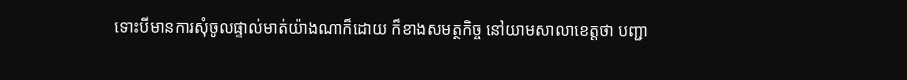ទោះបីមានការសុំចូលផ្ទាល់មាត់យ៉ាងណាក៏ដោយ ក៏ខាងសមត្ថកិច្ច នៅយាមសាលាខេត្តថា បញ្ជា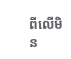ពីលើមិន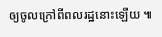ឲ្យចូលក្រៅពីពលរដ្ឋនោះឡើយ ៕